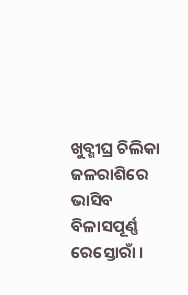ଖୁବ୍ଶୀଘ୍ର ଚିଲିକା ଜଳରାଶିରେ ଭାସିବ ବିଳାସପୂର୍ଣ୍ଣ ରେସ୍ତୋରାଁ ।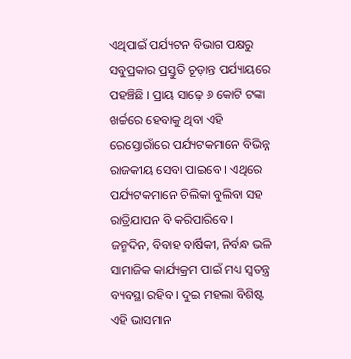ଏଥିପାଇଁ ପର୍ଯ୍ୟଟନ ବିଭାଗ ପକ୍ଷରୁ ସବୁପ୍ରକାର ପ୍ରସ୍ତୁତି ଚୂଡ଼ାନ୍ତ ପର୍ଯ୍ୟାୟରେ ପହଞ୍ଚିଛି । ପ୍ରାୟ ସାଢ଼େ ୬ କୋଟି ଟଙ୍କା ଖର୍ଚ୍ଚରେ ହେବାକୁ ଥିବା ଏହି ରେସ୍ତୋରାଁରେ ପର୍ଯ୍ୟଟକମାନେ ବିଭିନ୍ନ ରାଜକୀୟ ସେବା ପାଇବେ । ଏଥିରେ ପର୍ଯ୍ୟଟକମାନେ ଚିଲିକା ବୁଲିବା ସହ ରାତ୍ରିଯାପନ ବି କରିପାରିବେ । ଜନ୍ମଦିନ, ବିବାହ ବାର୍ଷିକୀ, ନିର୍ବନ୍ଧ ଭଳି ସାମାଜିକ କାର୍ଯ୍ୟକ୍ରମ ପାଇଁ ମଧ୍ୟ ସ୍ୱତନ୍ତ୍ର ବ୍ୟବସ୍ଥା ରହିବ । ଦୁଇ ମହଲା ବିଶିଷ୍ଟ ଏହି ଭାସମାନ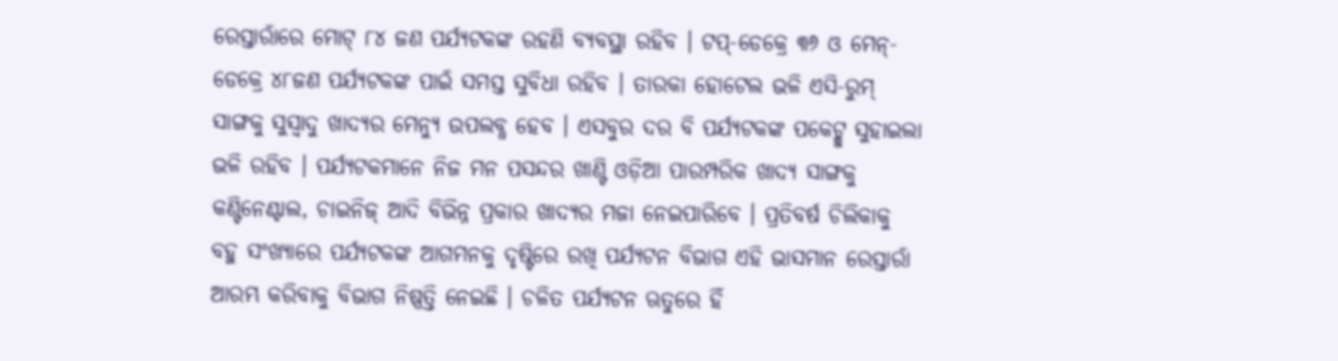ରେସ୍ତାରାଁରେ ମୋଟ୍ ୮୪ ଜଣ ପର୍ଯ୍ୟଟକଙ୍କ ରହଣି ବ୍ୟବସ୍ଥା ରହିବ । ଟପ୍-ଡେକ୍ରେ ୩୬ ଓ ମେନ୍-ଡେକ୍ରେ ୪୮ଜଣ ପର୍ଯ୍ୟଟକଙ୍କ ପାଇଁ ସମସ୍ତ ସୁବିଧା ରହିବ । ତାରକା ହୋଟେଲ ଭଳି ଏସି-ରୁମ୍ ସାଙ୍ଗକୁ ସୁସ୍ୱାଦୁ ଖାଦ୍ୟର ମେନ୍ୟୁ ଉପଲବ୍ଧ ହେବ । ଏସବୁର ଦର ବି ପର୍ଯ୍ୟଟକଙ୍କ ପକେଟ୍କୁ ସୁହାଇଲା ଭଳି ରହିବ । ପର୍ଯ୍ୟଟକମାନେ ନିଜ ମନ ପସନ୍ଦର ଖାଣ୍ଟି ଓଡ଼ିଆ ପାରମ୍ପରିକ ଖାଦ୍ୟ ସାଙ୍ଗକୁ କଣ୍ଟିନେଣ୍ଟାଲ, ଚାଇନିଜ୍ ଆଦି ବିଭିନ୍ନ ପ୍ରକାର ଖାଦ୍ୟର ମଜା ନେଇପାରିବେ । ପ୍ରତିବର୍ଷ ଚିଲିକାକୁ ବହୁ ସଂଖ୍ୟାରେ ପର୍ଯ୍ୟଟକଙ୍କ ଆଗମନକୁ ଦୃଷ୍ଟିରେ ରଖି ପର୍ଯ୍ୟଟନ ବିଭାଗ ଏହି ଭାସମାନ ରେସ୍ତାରାଁ ଆରମ୍ଭ କରିବାକୁ ବିଭାଗ ନିଷ୍ପତ୍ତି ନେଇଛି । ଚଳିତ ପର୍ଯ୍ୟଟନ ଋତୁରେ ହିଁ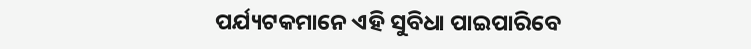ପର୍ଯ୍ୟଟକମାନେ ଏହି ସୁବିଧା ପାଇପାରିବେ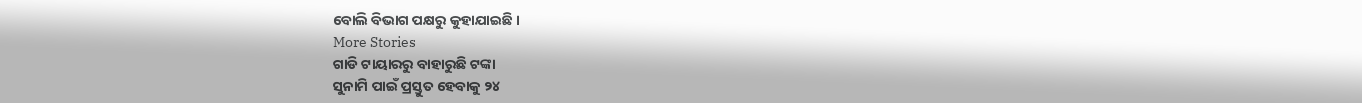ବୋଲି ବିଭାଗ ପକ୍ଷରୁ କୁହାଯାଇଛି ।
More Stories
ଗାଡି ଟାୟାରରୁ ବାହାରୁଛି ଟଙ୍କା
ସୁନାମି ପାଇଁ ପ୍ରସ୍ତୁତ ହେବାକୁ ୨୪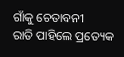ଗାଁକୁ ଚେତାବନୀ
ରାତି ପାହିଲେ ପ୍ରତ୍ୟେକ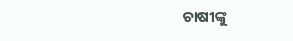ଚାଷୀଙ୍କୁ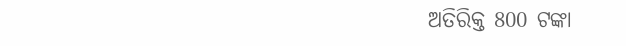ଅତିରିକ୍ତ 800 ଟଙ୍କା